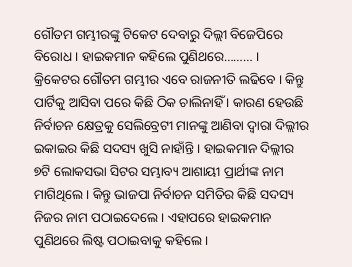ଗୌତମ ଗମ୍ଭୀରଙ୍କୁ ଟିକେଟ ଦେବାରୁ ଦିଲ୍ଲୀ ବିଜେପିରେ ବିରୋଧ । ହାଇକମାନ କହିଲେ ପୁଣିଥରେ……… ।
କ୍ରିକେଟର ଗୌତମ ଗମ୍ଭୀର ଏବେ ରାଜନୀତି ଲଢିବେ । କିନ୍ତୁ ପାର୍ଟିକୁ ଆସିବା ପରେ କିଛି ଠିକ ଚାଲିନାହିଁ । କାରଣ ହେଉଛି ନିର୍ବାଚନ କ୍ଷେତ୍ରକୁ ସେଲିବ୍ରେଟୀ ମାନଙ୍କୁ ଆଣିବା ଦ୍ୱାରା ଦିଲ୍ଲୀର ଇକାଇର କିଛି ସଦସ୍ୟ ଖୁସି ନାହାଁନ୍ତି । ହାଇକମାନ ଦିଲ୍ଲୀର ୭ଟି ଲୋକସଭା ସିଟର ସମ୍ଭାବ୍ୟ ଆଶାୟୀ ପ୍ରାର୍ଥୀଙ୍କ ନାମ ମାଗିଥିଲେ । କିନ୍ତୁ ଭାଜପା ନିର୍ବାଚନ ସମିତିର କିଛି ସଦସ୍ୟ ନିଜର ନାମ ପଠାଇଦେଲେ । ଏହାପରେ ହାଇକମାନ ପୁଣିଥରେ ଲିଷ୍ଟ ପଠାଇବାକୁ କହିଲେ ।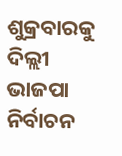ଶୁକ୍ରବାରକୁ ଦିଲ୍ଲୀ ଭାଜପା ନିର୍ବାଚନ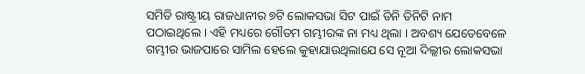ସମିତି ରାଷ୍ଟ୍ରୀୟ ରାଜଧାନୀର ୭ଟି ଲୋକସଭା ସିଟ ପାଇଁ ତିନି ତିନିଟି ନାମ ପଠାଇଥିଲେ । ଏହି ମଧ୍ୟରେ ଗୌତମ ଗମ୍ଭୀରଙ୍କ ନା ମଧ୍ୟ ଥିଲା । ଅବଶ୍ୟ ଯେତେବେଳେ ଗମ୍ଭୀର ଭାଜପାରେ ସାମିଲ ହେଲେ କୁହାଯାଉଥିଲାଯେ ସେ ନୂଆ ଦିଲ୍ଲୀର ଲୋକସଭା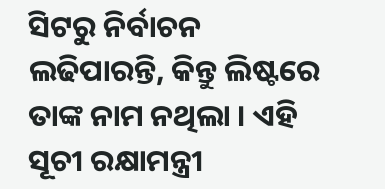ସିଟରୁ ନିର୍ବାଚନ ଲଢିପାରନ୍ତି, କିନ୍ତୁ ଲିଷ୍ଟରେ ତାଙ୍କ ନାମ ନଥିଲା । ଏହି ସୂଚୀ ରକ୍ଷାମନ୍ତ୍ରୀ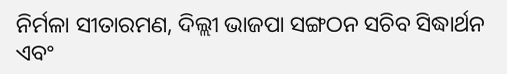ନିର୍ମଳା ସୀତାରମଣ, ଦିଲ୍ଲୀ ଭାଜପା ସଙ୍ଗଠନ ସଚିବ ସିଦ୍ଧାର୍ଥନ ଏବଂ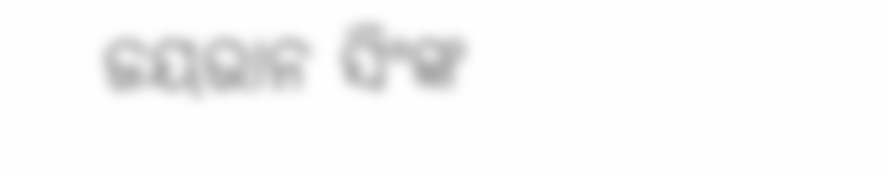ଜୟଭାନ ସିଂଙ୍କ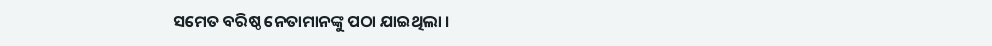ସମେତ ବରିଷ୍ଠ ନେତାମାନଙ୍କୁ ପଠା ଯାଇଥିଲା ।